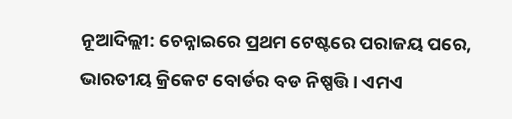ନୂଆଦିଲ୍ଲୀ: ଚେନ୍ନାଇରେ ପ୍ରଥମ ଟେଷ୍ଟରେ ପରାଜୟ ପରେ, ଭାରତୀୟ କ୍ରିକେଟ ବୋର୍ଡର ବଡ ନିଷ୍ପତ୍ତି । ଏମଏ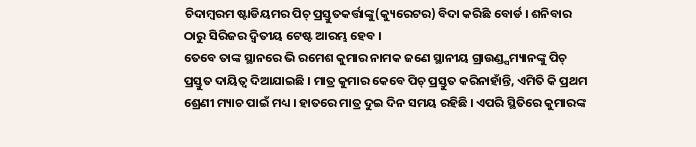ଚିଦାମ୍ବରମ ଷ୍ଟାଡିୟମର ପିଚ୍ ପ୍ରସ୍ତୁତକର୍ତ୍ତାଙ୍କୁ(କ୍ୟୁରେଟର) ବିଦା କରିଛି ବୋର୍ଡ । ଶନିବାର ଠାରୁ ସିରିଜର ଦ୍ବିତୀୟ ଟେଷ୍ଟ ଆରମ୍ଭ ହେବ ।
ତେବେ ତାଙ୍କ ସ୍ଥାନରେ ଭି ରମେଶ କୁମାର ନାମକ ଜଣେ ସ୍ଥାନୀୟ ଗ୍ରାଉଣ୍ଡ୍ସମ୍ୟାନଙ୍କୁ ପିଚ୍ ପ୍ରସ୍ତୁତ ଦାୟିତ୍ବ ଦିଆଯାଇଛି । ମାତ୍ର କୁମାର କେବେ ପିଚ୍ ପ୍ରସ୍ତୁତ କରିନାହାଁନ୍ତି, ଏମିତି କି ପ୍ରଥମ ଶ୍ରେଣୀ ମ୍ୟାଚ ପାଇଁ ମଧ୍ୟ । ହାତରେ ମାତ୍ର ଦୁଇ ଦିନ ସମୟ ରହିଛି । ଏପରି ସ୍ଥିତିରେ କୁମାରଙ୍କ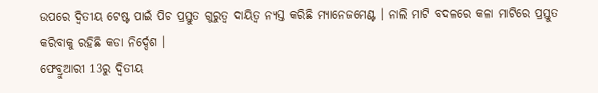ଉପରେ ଦ୍ବିତୀୟ ଟେଷ୍ଟ ପାଇଁ ପିଚ ପ୍ରସ୍ତୁତ ଗୁରୁତ୍ବ ଦାୟିତ୍ବ ନ୍ୟସ୍ତ କରିଛି ମ୍ୟାନେଜମେଣ୍ଟ । ନାଲି ମାଟି ବଦଳରେ କଳା ମାଟିରେ ପ୍ରସ୍ତୁତ କରିବାକୁ ରହିଛି କଡା ନିର୍ଦ୍ଦେଶ ।
ଫେବ୍ରୁଆରୀ 13ରୁ ଦ୍ବିତୀୟ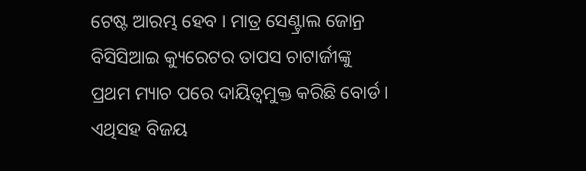ଟେଷ୍ଟ ଆରମ୍ଭ ହେବ । ମାତ୍ର ସେଣ୍ଟ୍ରାଲ ଜୋନ୍ର ବିସିସିଆଇ କ୍ୟୁରେଟର ତାପସ ଚାଟାର୍ଜୀଙ୍କୁ ପ୍ରଥମ ମ୍ୟାଚ ପରେ ଦାୟିତ୍ବମୁକ୍ତ କରିଛି ବୋର୍ଡ । ଏଥିସହ ବିଜୟ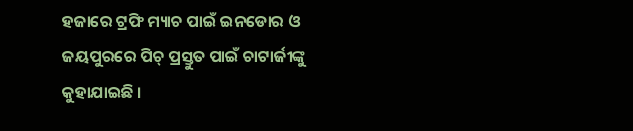ହଜାରେ ଟ୍ରଫି ମ୍ୟାଚ ପାଇଁ ଇନଡୋର ଓ ଜୟପୁରରେ ପିଚ୍ ପ୍ରସ୍ତୁତ ପାଇଁ ଚାଟାର୍ଜୀଙ୍କୁ କୁହାଯାଇଛି ।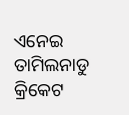ଏନେଇ ତାମିଲନାଡୁ କ୍ରିକେଟ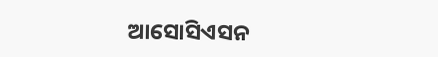ଆସୋସିଏସନ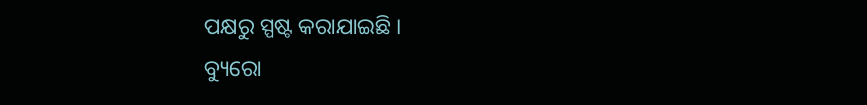ପକ୍ଷରୁ ସ୍ପଷ୍ଟ କରାଯାଇଛି ।
ବ୍ୟୁରୋ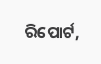ରିପୋର୍ଟ,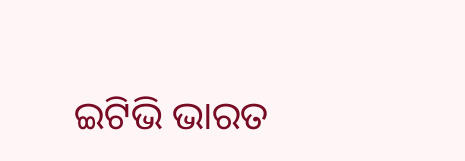ଇଟିଭି ଭାରତ